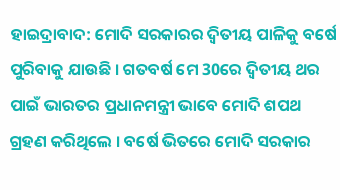ହାଇଦ୍ରାବାଦ: ମୋଦି ସରକାରର ଦ୍ବିତୀୟ ପାଳିକୁ ବର୍ଷେ ପୁରିବାକୁ ଯାଉଛି । ଗତବର୍ଷ ମେ 30ରେ ଦ୍ବିତୀୟ ଥର ପାଇଁ ଭାରତର ପ୍ରଧାନମନ୍ତ୍ରୀ ଭାବେ ମୋଦି ଶପଥ ଗ୍ରହଣ କରିଥିଲେ । ବର୍ଷେ ଭିତରେ ମୋଦି ସରକାର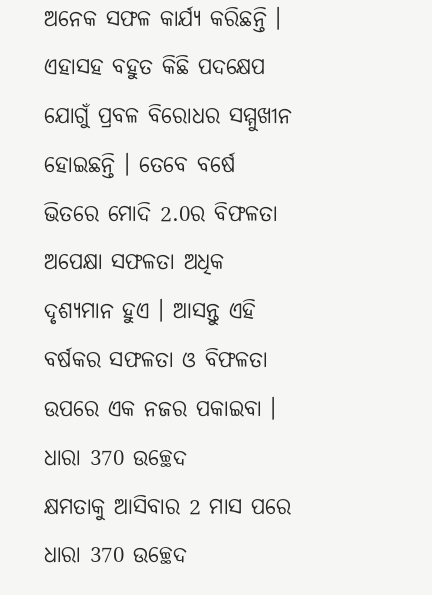ଅନେକ ସଫଳ କାର୍ଯ୍ୟ କରିଛନ୍ତି । ଏହାସହ ବହୁତ କିଛି ପଦକ୍ଷେପ ଯୋଗୁଁ ପ୍ରବଳ ବିରୋଧର ସମ୍ମୁଖୀନ ହୋଇଛନ୍ତି । ତେବେ ବର୍ଷେ ଭିତରେ ମୋଦି 2.0ର ବିଫଳତା ଅପେକ୍ଷା ସଫଳତା ଅଧିକ ଦୃଶ୍ୟମାନ ହୁଏ । ଆସନ୍ତୁ ଏହି ବର୍ଷକର ସଫଳତା ଓ ବିଫଳତା ଉପରେ ଏକ ନଜର ପକାଇବା ।
ଧାରା 370 ଉଚ୍ଛେଦ
କ୍ଷମତାକୁ ଆସିବାର 2 ମାସ ପରେ ଧାରା 370 ଉଚ୍ଛେଦ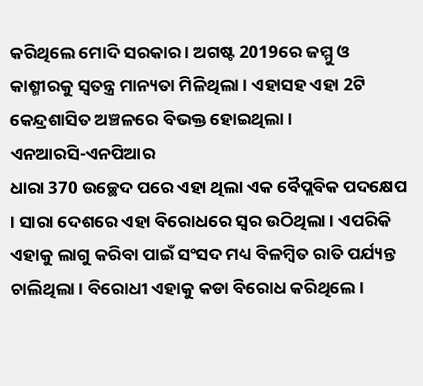କରିଥିଲେ ମୋଦି ସରକାର । ଅଗଷ୍ଟ 2019ରେ ଜମ୍ମୁ ଓ କାଶ୍ମୀରକୁ ସ୍ବତନ୍ତ୍ର ମାନ୍ୟତା ମିଳିଥିଲା । ଏହାସହ ଏହା 2ଟି କେନ୍ଦ୍ରଶାସିତ ଅଞ୍ଚଳରେ ବିଭକ୍ତ ହୋଇଥିଲା ।
ଏନଆରସି-ଏନପିଆର
ଧାରା 370 ଉଚ୍ଛେଦ ପରେ ଏହା ଥିଲା ଏକ ବୈପ୍ଲବିକ ପଦକ୍ଷେପ । ସାରା ଦେଶରେ ଏହା ବିରୋଧରେ ସ୍ବର ଉଠିଥିଲା । ଏପରିକି ଏହାକୁ ଲାଗୁ କରିବା ପାଇଁ ସଂସଦ ମଧ୍ୟ ବିଳମ୍ବିତ ରାତି ପର୍ଯ୍ୟନ୍ତ ଚାଲିଥିଲା । ବିରୋଧୀ ଏହାକୁ କଡା ବିରୋଧ କରିଥିଲେ ।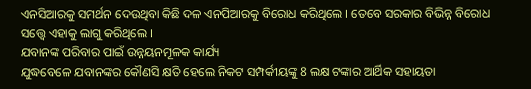ଏନସିଆରକୁ ସମର୍ଥନ ଦେଉଥିବା କିଛି ଦଳ ଏନପିଆରକୁ ବିରୋଧ କରିଥିଲେ । ତେବେ ସରକାର ବିଭିନ୍ନ ବିରୋଧ ସତ୍ତ୍ବେ ଏହାକୁ ଲାଗୁ କରିଥିଲେ ।
ଯବାନଙ୍କ ପରିବାର ପାଇଁ ଉନ୍ନୟନମୂଳକ କାର୍ଯ୍ୟ
ଯୁଦ୍ଧବେଳେ ଯବାନଙ୍କର କୌଣସି କ୍ଷତି ହେଲେ ନିକଟ ସମ୍ପର୍କୀୟଙ୍କୁ 8 ଲକ୍ଷ ଟଙ୍କାର ଆର୍ଥିକ ସହାୟତା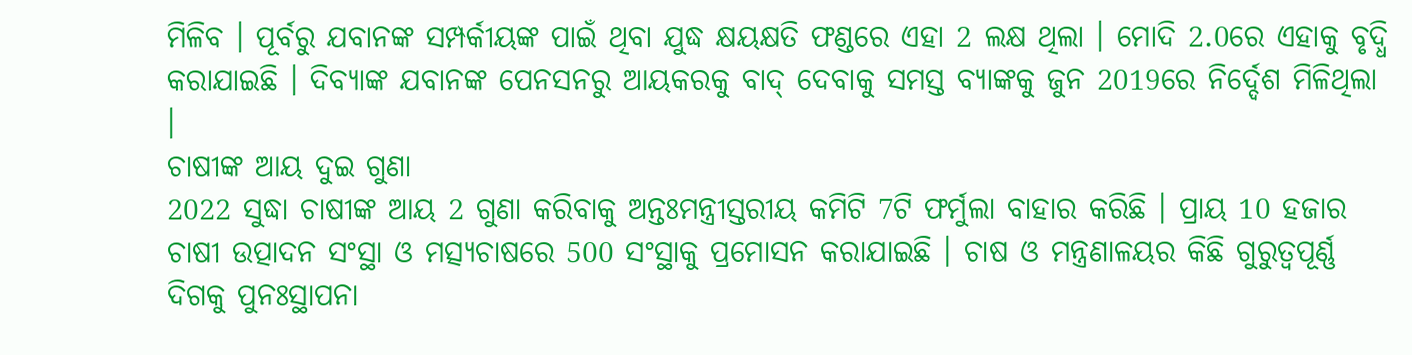ମିଳିବ । ପୂର୍ବରୁ ଯବାନଙ୍କ ସମ୍ପର୍କୀୟଙ୍କ ପାଇଁ ଥିବା ଯୁଦ୍ଧ କ୍ଷୟକ୍ଷତି ଫଣ୍ଡରେ ଏହା 2 ଲକ୍ଷ ଥିଲା । ମୋଦି 2.0ରେ ଏହାକୁ ବୃଦ୍ଧି କରାଯାଇଛି । ଦିବ୍ୟାଙ୍କ ଯବାନଙ୍କ ପେନସନରୁ ଆୟକରକୁ ବାଦ୍ ଦେବାକୁ ସମସ୍ତ ବ୍ୟାଙ୍କକୁ ଜୁନ 2019ରେ ନିର୍ଦ୍ଦେଶ ମିଳିଥିଲା ।
ଚାଷୀଙ୍କ ଆୟ ଦୁଇ ଗୁଣା
2022 ସୁଦ୍ଧା ଚାଷୀଙ୍କ ଆୟ 2 ଗୁଣା କରିବାକୁ ଅନ୍ତଃମନ୍ତ୍ରୀସ୍ତରୀୟ କମିଟି 7ଟି ଫର୍ମୁଲା ବାହାର କରିଛି । ପ୍ରାୟ 10 ହଜାର ଚାଷୀ ଉତ୍ପାଦନ ସଂସ୍ଥା ଓ ମତ୍ସ୍ୟଚାଷରେ 500 ସଂସ୍ଥାକୁ ପ୍ରମୋସନ କରାଯାଇଛି । ଚାଷ ଓ ମନ୍ତ୍ରଣାଳୟର କିଛି ଗୁରୁତ୍ବପୂର୍ଣ୍ଣ ଦିଗକୁ ପୁନଃସ୍ଥାପନା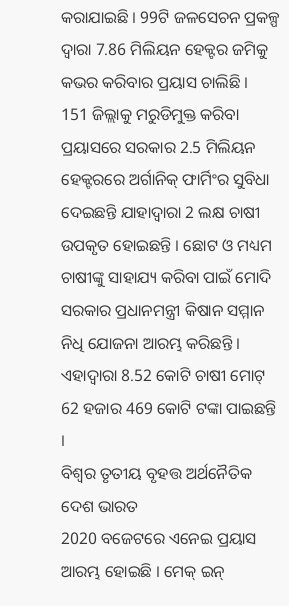କରାଯାଇଛି । 99ଟି ଜଳସେଚନ ପ୍ରକଳ୍ପ ଦ୍ବାରା 7.86 ମିଲିୟନ ହେକ୍ଟର ଜମିକୁ କଭର କରିବାର ପ୍ରୟାସ ଚାଲିଛି ।
151 ଜିଲ୍ଲାକୁ ମରୁଡିମୁକ୍ତ କରିବା ପ୍ରୟାସରେ ସରକାର 2.5 ମିଲିୟନ ହେକ୍ଟରରେ ଅର୍ଗାନିକ୍ ଫାର୍ମିଂର ସୁବିଧା ଦେଇଛନ୍ତି ଯାହାଦ୍ବାରା 2 ଲକ୍ଷ ଚାଷୀ ଉପକୃତ ହୋଇଛନ୍ତି । ଛୋଟ ଓ ମଧ୍ୟମ ଚାଷୀଙ୍କୁ ସାହାଯ୍ୟ କରିବା ପାଇଁ ମୋଦି ସରକାର ପ୍ରଧାନମନ୍ତ୍ରୀ କିଷାନ ସମ୍ମାନ ନିଧି ଯୋଜନା ଆରମ୍ଭ କରିଛନ୍ତି । ଏହାଦ୍ବାରା 8.52 କୋଟି ଚାଷୀ ମୋଟ୍ 62 ହଜାର 469 କୋଟି ଟଙ୍କା ପାଇଛନ୍ତି ।
ବିଶ୍ବର ତୃତୀୟ ବୃହତ୍ତ ଅର୍ଥନୈତିକ ଦେଶ ଭାରତ
2020 ବଜେଟରେ ଏନେଇ ପ୍ରୟାସ ଆରମ୍ଭ ହୋଇଛି । ମେକ୍ ଇନ୍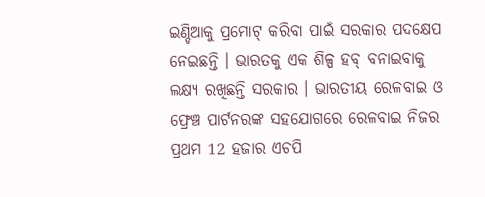ଇଣ୍ଡିଆକୁ ପ୍ରମୋଟ୍ କରିବା ପାଇଁ ସରକାର ପଦକ୍ଷେପ ନେଇଛନ୍ତି । ଭାରତକୁ ଏକ ଶିଳ୍ପ ହବ୍ ବନାଇବାକୁ ଲକ୍ଷ୍ୟ ରଖିଛନ୍ତି ସରକାର । ଭାରତୀୟ ରେଳବାଇ ଓ ଫ୍ରେଞ୍ଚ ପାର୍ଟନରଙ୍କ ସହଯୋଗରେ ରେଳବାଇ ନିଜର ପ୍ରଥମ 12 ହଜାର ଏଚପି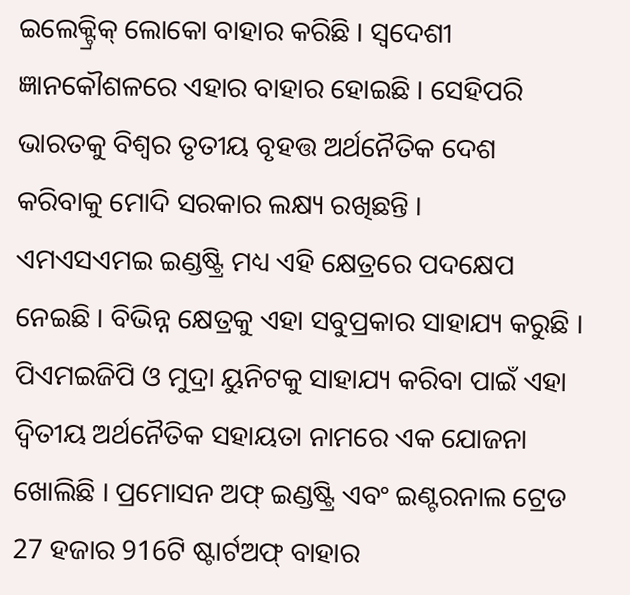ଇଲେକ୍ଟ୍ରିକ୍ ଲୋକୋ ବାହାର କରିଛି । ସ୍ବଦେଶୀ ଜ୍ଞାନକୌଶଳରେ ଏହାର ବାହାର ହୋଇଛି । ସେହିପରି ଭାରତକୁ ବିଶ୍ବର ତୃତୀୟ ବୃହତ୍ତ ଅର୍ଥନୈତିକ ଦେଶ କରିବାକୁ ମୋଦି ସରକାର ଲକ୍ଷ୍ୟ ରଖିଛନ୍ତି ।
ଏମଏସଏମଇ ଇଣ୍ଡଷ୍ଟ୍ରି ମଧ୍ୟ ଏହି କ୍ଷେତ୍ରରେ ପଦକ୍ଷେପ ନେଇଛି । ବିଭିନ୍ନ କ୍ଷେତ୍ରକୁ ଏହା ସବୁପ୍ରକାର ସାହାଯ୍ୟ କରୁଛି । ପିଏମଇଜିପି ଓ ମୁଦ୍ରା ୟୁନିଟକୁ ସାହାଯ୍ୟ କରିବା ପାଇଁ ଏହା ଦ୍ବିତୀୟ ଅର୍ଥନୈତିକ ସହାୟତା ନାମରେ ଏକ ଯୋଜନା ଖୋଲିଛି । ପ୍ରମୋସନ ଅଫ୍ ଇଣ୍ଡଷ୍ଟ୍ରି ଏବଂ ଇଣ୍ଟରନାଲ ଟ୍ରେଡ 27 ହଜାର 916ଟି ଷ୍ଟାର୍ଟଅଫ୍ ବାହାର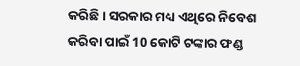କରିଛି । ସରକାର ମଧ୍ୟ ଏଥିରେ ନିବେଶ କରିବା ପାଇଁ 10 କୋଟି ଟଙ୍କାର ଫଣ୍ଡ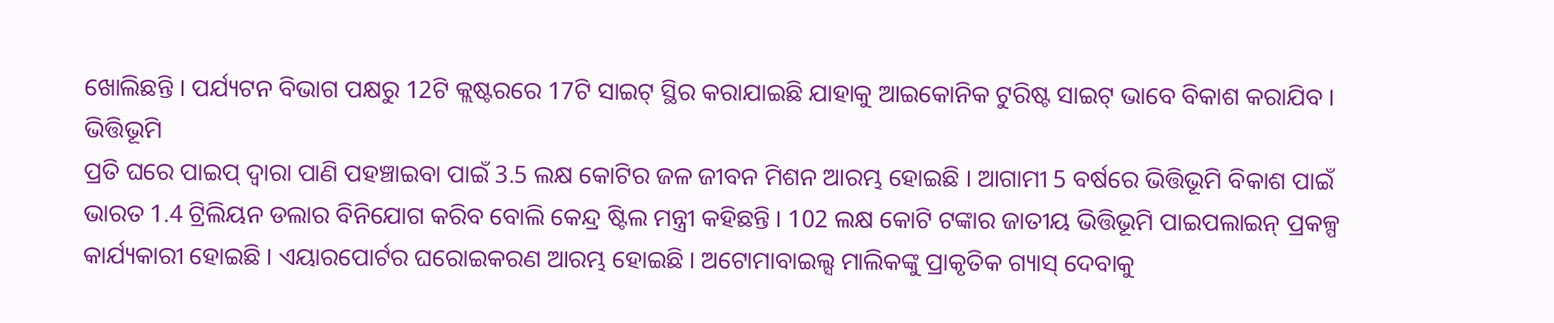ଖୋଲିଛନ୍ତି । ପର୍ଯ୍ୟଟନ ବିଭାଗ ପକ୍ଷରୁ 12ଟି କ୍ଲଷ୍ଟରରେ 17ଟି ସାଇଟ୍ ସ୍ଥିର କରାଯାଇଛି ଯାହାକୁ ଆଇକୋନିକ ଟୁରିଷ୍ଟ ସାଇଟ୍ ଭାବେ ବିକାଶ କରାଯିବ ।
ଭିତ୍ତିଭୂମି
ପ୍ରତି ଘରେ ପାଇପ୍ ଦ୍ବାରା ପାଣି ପହଞ୍ଚାଇବା ପାଇଁ 3.5 ଲକ୍ଷ କୋଟିର ଜଳ ଜୀବନ ମିଶନ ଆରମ୍ଭ ହୋଇଛି । ଆଗାମୀ 5 ବର୍ଷରେ ଭିତ୍ତିଭୂମି ବିକାଶ ପାଇଁ ଭାରତ 1.4 ଟ୍ରିଲିୟନ ଡଲାର ବିନିଯୋଗ କରିବ ବୋଲି କେନ୍ଦ୍ର ଷ୍ଟିଲ ମନ୍ତ୍ରୀ କହିଛନ୍ତି । 102 ଲକ୍ଷ କୋଟି ଟଙ୍କାର ଜାତୀୟ ଭିତ୍ତିଭୂମି ପାଇପଲାଇନ୍ ପ୍ରକଳ୍ପ କାର୍ଯ୍ୟକାରୀ ହୋଇଛି । ଏୟାରପୋର୍ଟର ଘରୋଇକରଣ ଆରମ୍ଭ ହୋଇଛି । ଅଟୋମାବାଇଲ୍ସ ମାଲିକଙ୍କୁ ପ୍ରାକୃତିକ ଗ୍ୟାସ୍ ଦେବାକୁ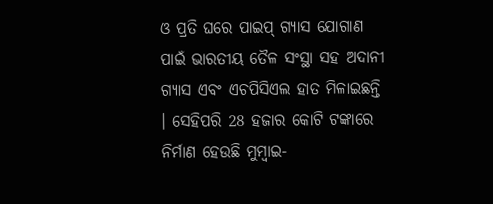ଓ ପ୍ରତି ଘରେ ପାଇପ୍ ଗ୍ୟାସ ଯୋଗାଣ ପାଇଁ ଭାରତୀୟ ତୈଳ ସଂସ୍ଥା ସହ ଅଦାନୀ ଗ୍ୟାସ ଏବଂ ଏଚପିସିଏଲ ହାତ ମିଳାଇଛନ୍ତି । ସେହିପରି 28 ହଜାର କୋଟି ଟଙ୍କାରେ ନିର୍ମାଣ ହେଉଛି ମୁମ୍ବାଇ-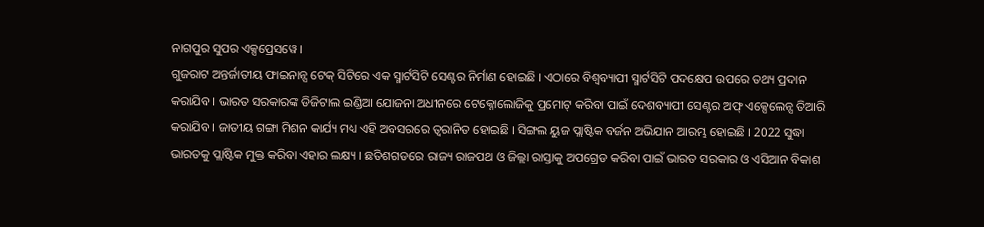ନାଗପୁର ସୁପର ଏକ୍ସପ୍ରେସୱେ ।
ଗୁଜରାଟ ଅନ୍ତର୍ଜାତୀୟ ଫାଇନାନ୍ସ ଟେକ୍ ସିଟିରେ ଏକ ସ୍ମାର୍ଟସିଟି ସେଣ୍ଟର ନିର୍ମାଣ ହୋଇଛି । ଏଠାରେ ବିଶ୍ବବ୍ୟାପୀ ସ୍ମାର୍ଟସିଟି ପଦକ୍ଷେପ ଉପରେ ତଥ୍ୟ ପ୍ରଦାନ କରାଯିବ । ଭାରତ ସରକାରଙ୍କ ଡିଜିଟାଲ ଇଣ୍ଡିଆ ଯୋଜନା ଅଧୀନରେ ଟେକ୍ନୋଲୋଜିକୁ ପ୍ରମୋଟ୍ କରିବା ପାଇଁ ଦେଶବ୍ୟାପୀ ସେଣ୍ଟର ଅଫ୍ ଏକ୍ସେଲେନ୍ସ ତିଆରି କରାଯିବ । ଜାତୀୟ ଗଙ୍ଗା ମିଶନ କାର୍ଯ୍ୟ ମଧ୍ୟ ଏହି ଅବସରରେ ତ୍ବରାନିତ ହୋଇଛି । ସିଙ୍ଗଲ ୟୁଜ ପ୍ଲାଷ୍ଟିକ ବର୍ଜନ ଅଭିଯାନ ଆରମ୍ଭ ହୋଇଛି । 2022 ସୁଦ୍ଧା ଭାରତକୁ ପ୍ଲାଷ୍ଟିକ ମୁକ୍ତ କରିବା ଏହାର ଲକ୍ଷ୍ୟ । ଛତିଶଗଡରେ ରାଜ୍ୟ ରାଜପଥ ଓ ଜିଲ୍ଲା ରାସ୍ତାକୁ ଅପଗ୍ରେଡ କରିବା ପାଇଁ ଭାରତ ସରକାର ଓ ଏସିଆନ ବିକାଶ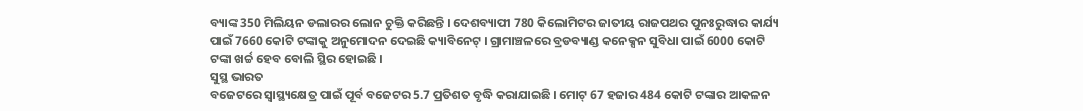ବ୍ୟାଙ୍କ 350 ମିଲିୟନ ଡଲାରର ଲୋନ ଚୁକ୍ତି କରିଛନ୍ତି । ଦେଶବ୍ୟାପୀ 780 କିଲୋମିଟର ଜାତୀୟ ରାଜପଥର ପୁନଃରୁଦ୍ଧାର କାର୍ଯ୍ୟ ପାଇଁ 7660 କୋଟି ଟଙ୍କାକୁ ଅନୁମୋଦନ ଦେଇଛି କ୍ୟାବିନେଟ୍ । ଗ୍ରାମାଞ୍ଚଳରେ ବ୍ରଡବ୍ୟାଣ୍ଡ କନେକ୍ସନ ସୁବିଧା ପାଇଁ 6000 କୋଟି ଟଙ୍କା ଖର୍ଚ୍ଚ ହେବ ବୋଲି ସ୍ଥିର ହୋଇଛି ।
ସୁସ୍ଥ ଭାରତ
ବଜେଟରେ ସ୍ବାସ୍ଥ୍ୟକ୍ଷେତ୍ର ପାଇଁ ପୂର୍ବ ବଜେଟର 5.7 ପ୍ରତିଶତ ବୃଦ୍ଧି କରାଯାଇଛି । ମୋଟ୍ 67 ହଜାର 484 କୋଟି ଟଙ୍କାର ଆକଳନ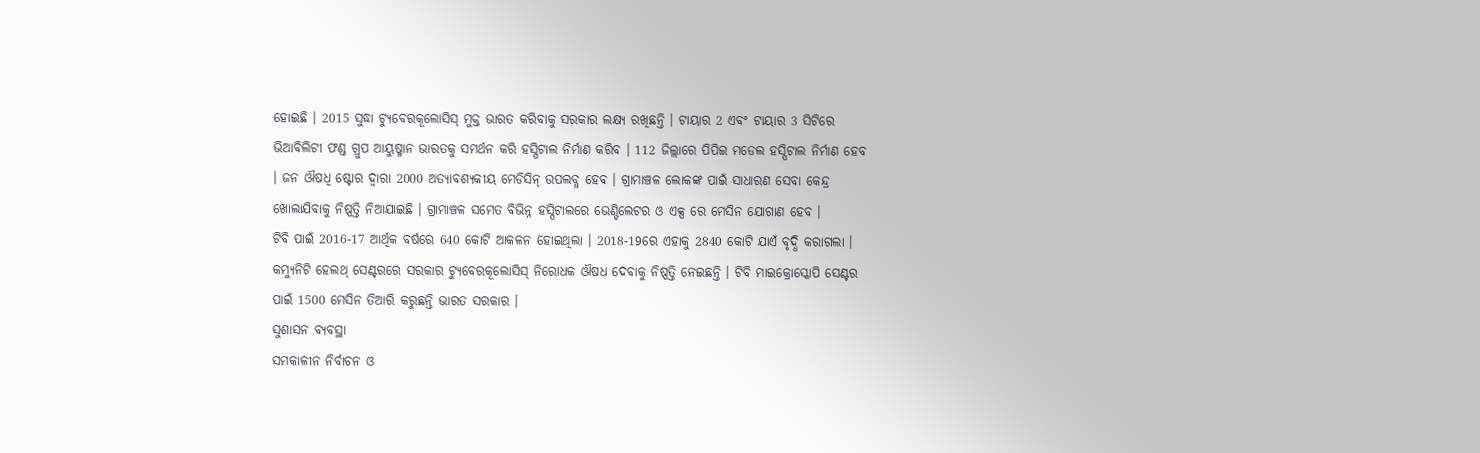ହୋଇଛି । 2015 ସୁଦ୍ଧା ଟ୍ୟୁବେରକୂଲୋସିସ୍ ମୁକ୍ତ ଭାରତ କରିବାକୁ ସରକାର ଲକ୍ଷ୍ୟ ରଖିଛନ୍ତି । ଟାୟାର 2 ଏବଂ ଟାୟାର 3 ସିଟିରେ ଭିଆବିଲିଟୀ ଫଣ୍ଡ ଗ୍ରୁପ ଆୟୁଷ୍ମାନ ଭାରତକୁ ସମର୍ଥନ କରି ହସ୍ପିଟାଲ ନିର୍ମାଣ କରିବ । 112 ଜିଲ୍ଲାରେ ପିପିଇ ମଡେଲ ହସ୍ପିଟାଲ ନିର୍ମାଣ ହେବ । ଜନ ଔଷଧି ଷ୍ଟୋର ଦ୍ବାରା 2000 ଅତ୍ୟାବଶ୍ୟକୀୟ ମେଡିସିନ୍ ଉପଲବ୍ଧ ହେବ । ଗ୍ରାମାଞ୍ଚଳ ଲୋକଙ୍କ ପାଇଁ ସାଧାରଣ ସେବା କେନ୍ଦ୍ର ଖୋଲାଯିବାକୁ ନିଷ୍ପତ୍ତି ନିଆଯାଇଛି । ଗ୍ରାମାଞ୍ଚଳ ସମେତ ବିଭିନ୍ନ ହସ୍ପିଟାଲରେ ଭେଣ୍ଟିଲେଟର ଓ ଏକ୍ସ ରେ ମେସିନ ଯୋଗାଣ ହେବ ।
ଟିବି ପାଇଁ 2016-17 ଆର୍ଥିକ ବର୍ଷରେ 640 କୋଟି ଆକଳନ ହୋଇଥିଲା । 2018-19ରେ ଏହାକୁ 2840 କୋଟି ଯାଏଁ ବୃଦ୍ଧି କରାଗଲା । କମ୍ୟୁନିଟି ହେଲଥ୍ ସେଣ୍ଟରରେ ସରକାର ଟ୍ୟୁବେରକୂଲୋସିସ୍ ନିରୋଧକ ଔଷଧ ଦେବାକୁ ନିଷ୍ପତ୍ତି ନେଇଛନ୍ତି । ଟିବି ମାଇକ୍ରୋସ୍କୋପି ସେଣ୍ଟର ପାଇଁ 1500 ମେସିନ ତିଆରି କରୁଛନ୍ତି ଭାରତ ସରକାର ।
ସୁଶାସନ ବ୍ୟବସ୍ଥା
ସମକାଳୀନ ନିର୍ବାଚନ ଓ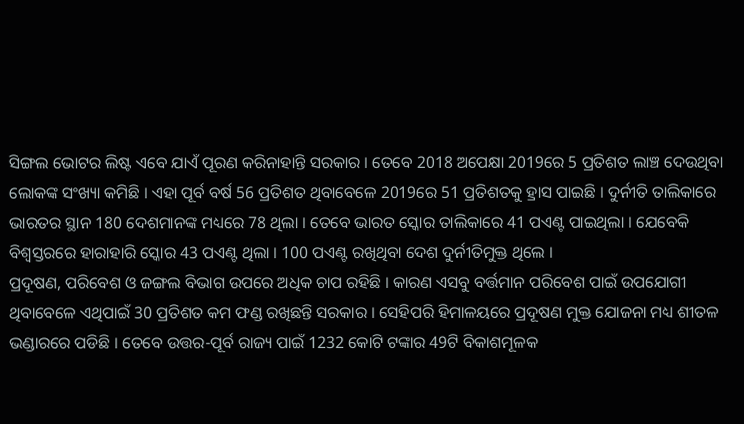ସିଙ୍ଗଲ ଭୋଟର ଲିଷ୍ଟ ଏବେ ଯାଏଁ ପୂରଣ କରିନାହାନ୍ତି ସରକାର । ତେବେ 2018 ଅପେକ୍ଷା 2019ରେ 5 ପ୍ରତିଶତ ଲାଞ୍ଚ ଦେଉଥିବା ଲୋକଙ୍କ ସଂଖ୍ୟା କମିଛି । ଏହା ପୂର୍ବ ବର୍ଷ 56 ପ୍ରତିଶତ ଥିବାବେଳେ 2019ରେ 51 ପ୍ରତିଶତକୁ ହ୍ରାସ ପାଇଛି । ଦୁର୍ନୀତି ତାଲିକାରେ ଭାରତର ସ୍ଥାନ 180 ଦେଶମାନଙ୍କ ମଧ୍ୟରେ 78 ଥିଲା । ତେବେ ଭାରତ ସ୍କୋର ତାଲିକାରେ 41 ପଏଣ୍ଟ ପାଇଥିଲା । ଯେବେକି ବିଶ୍ବସ୍ତରରେ ହାରାହାରି ସ୍କୋର 43 ପଏଣ୍ଟ ଥିଲା । 100 ପଏଣ୍ଟ ରଖିଥିବା ଦେଶ ଦୁର୍ନୀତିମୁକ୍ତ ଥିଲେ ।
ପ୍ରଦୂଷଣ, ପରିବେଶ ଓ ଜଙ୍ଗଲ ବିଭାଗ ଉପରେ ଅଧିକ ଚାପ ରହିଛି । କାରଣ ଏସବୁ ବର୍ତ୍ତମାନ ପରିବେଶ ପାଇଁ ଉପଯୋଗୀ ଥିବାବେଳେ ଏଥିପାଇଁ 30 ପ୍ରତିଶତ କମ ଫଣ୍ଡ ରଖିଛନ୍ତି ସରକାର । ସେହିପରି ହିମାଳୟରେ ପ୍ରଦୂଷଣ ମୁକ୍ତ ଯୋଜନା ମଧ୍ୟ ଶୀତଳ ଭଣ୍ଡାରରେ ପଡିଛି । ତେବେ ଉତ୍ତର-ପୂର୍ବ ରାଜ୍ୟ ପାଇଁ 1232 କୋଟି ଟଙ୍କାର 49ଟି ବିକାଶମୂଳକ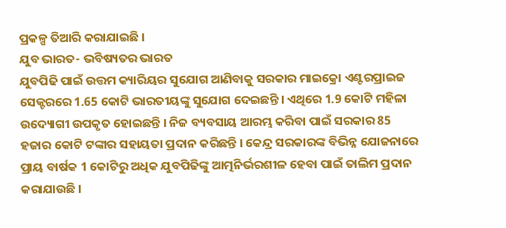ପ୍ରକଳ୍ପ ତିଆରି କରାଯାଇଛି ।
ଯୁବ ଭାରତ- ଭବିଷ୍ୟତର ଭାରତ
ଯୁବପିଢି ପାଇଁ ଉତ୍ତମ କ୍ୟାରିୟର ସୁଯୋଗ ଆଣିବାକୁ ସରକାର ମାଇକ୍ରୋ ଏଣ୍ଟରପ୍ରାଇଜ ସେକ୍ଟରରେ 1.65 କୋଟି ଭାରତୀୟଙ୍କୁ ସୁଯୋଗ ଦେଇଛନ୍ତି । ଏଥିରେ 1.9 କୋଟି ମହିଳା ଉଦ୍ୟୋଗୀ ଉପକୃତ ହୋଇଛନ୍ତି । ନିଜ ବ୍ୟବସାୟ ଆରମ୍ଭ କରିବା ପାଇଁ ସରକାର 85 ହଜାର କୋଟି ଟଙ୍କାର ସହାୟତା ପ୍ରଦାନ କରିଛନ୍ତି । କେନ୍ଦ୍ର ସରକାରଙ୍କ ବିଭିନ୍ନ ଯୋଜନାରେ ପ୍ରାୟ ବାର୍ଷକ 1 କୋଟିରୁ ଅଧିକ ଯୁବପିଢିଙ୍କୁ ଆତ୍ମନିର୍ଭରଶୀଳ ହେବା ପାଇଁ ତାଲିମ ପ୍ରଦାନ କରାଯାଉଛି ।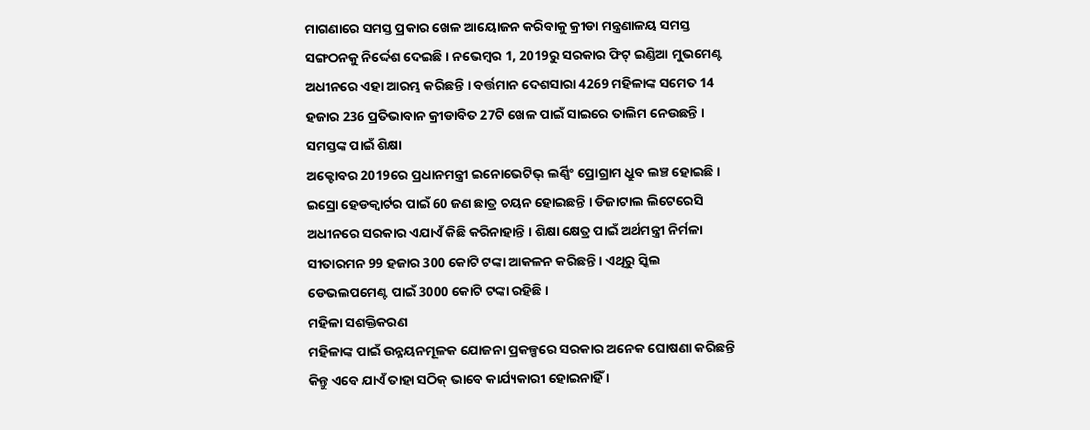ମାଗଣାରେ ସମସ୍ତ ପ୍ରକାର ଖେଳ ଆୟୋଜନ କରିବାକୁ କ୍ରୀଡା ମନ୍ତ୍ରଣାଳୟ ସମସ୍ତ ସଙ୍ଗଠନକୁ ନିର୍ଦ୍ଦେଶ ଦେଇଛି । ନଭେମ୍ବର 1, 2019ରୁ ସରକାର ଫିଟ୍ ଇଣ୍ଡିଆ ମୁଭମେଣ୍ଟ ଅଧୀନରେ ଏହା ଆରମ୍ଭ କରିଛନ୍ତି । ବର୍ତ୍ତମାନ ଦେଶସାରା 4269 ମହିଳାଙ୍କ ସମେତ 14 ହଜାର 236 ପ୍ରତିଭାବାନ କ୍ରୀଡାବିତ 27ଟି ଖେଳ ପାଇଁ ସାଇରେ ତାଲିମ ନେଉଛନ୍ତି ।
ସମସ୍ତଙ୍କ ପାଇଁ ଶିକ୍ଷା
ଅକ୍ଟୋବର 2019ରେ ପ୍ରଧାନମନ୍ତ୍ରୀ ଇନୋଭେଟିଭ୍ ଲର୍ଣ୍ଣିଂ ପ୍ରୋଗ୍ରାମ ଧ୍ରୁବ ଲଞ୍ଚ ହୋଇଛି । ଇସ୍ରୋ ହେଡକ୍ବାର୍ଟର ପାଇଁ 60 ଜଣ ଛାତ୍ର ଚୟନ ହୋଇଛନ୍ତି । ଡିଜାଟାଲ ଲିଟେରେସି ଅଧୀନରେ ସରକାର ଏଯାଏଁ କିଛି କରିନାହାନ୍ତି । ଶିକ୍ଷା କ୍ଷେତ୍ର ପାଇଁ ଅର୍ଥମନ୍ତ୍ରୀ ନିର୍ମଳା ସୀତାରମନ 99 ହଜାର 300 କୋଟି ଟଙ୍କା ଆକଳନ କରିଛନ୍ତି । ଏଥିରୁ ସ୍କିଲ ଡେଭଲପମେଣ୍ଟ ପାଇଁ 3000 କୋଟି ଟଙ୍କା ରହିଛି ।
ମହିଳା ସଶକ୍ତିକରଣ
ମହିଳାଙ୍କ ପାଇଁ ଉନ୍ନୟନମୂଳକ ଯୋଜନା ପ୍ରକଳ୍ପରେ ସରକାର ଅନେକ ଘୋଷଣା କରିଛନ୍ତି କିନ୍ତୁ ଏବେ ଯାଏଁ ତାହା ସଠିକ୍ ଭାବେ କାର୍ଯ୍ୟକାରୀ ହୋଇନାହିଁ ।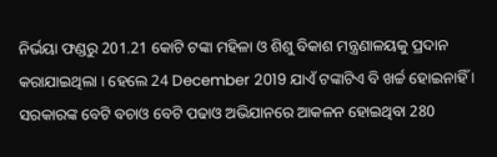ନିର୍ଭୟା ଫଣ୍ଡରୁ 201.21 କୋଟି ଟଙ୍କା ମହିଳା ଓ ଶିଶୁ ବିକାଶ ମନ୍ତ୍ରଣାଳୟକୁ ପ୍ରଦାନ କରାଯାଇଥିଲା । ହେଲେ 24 December 2019 ଯାଏଁ ଟଙ୍କାଟିଏ ବି ଖର୍ଚ୍ଚ ହୋଇନାହିଁ । ସରକାରଙ୍କ ବେଟି ବଚାଓ ବେଟି ପଢାଓ ଅଭିଯାନରେ ଆକଳନ ହୋଇଥିବା 280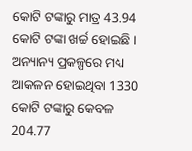କୋଟି ଟଙ୍କାରୁ ମାତ୍ର 43.94 କୋଟି ଟଙ୍କା ଖର୍ଚ୍ଚ ହୋଇଛି । ଅନ୍ୟାନ୍ୟ ପ୍ରକଳ୍ପରେ ମଧ୍ୟ ଆକଳନ ହୋଇଥିବା 1330 କୋଟି ଟଙ୍କାରୁ କେବଳ 204.77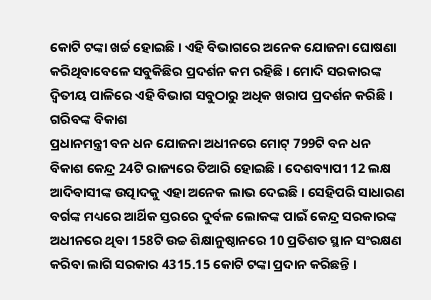କୋଟି ଟଙ୍କା ଖର୍ଚ୍ଚ ହୋଇଛି । ଏହି ବିଭାଗରେ ଅନେକ ଯୋଜନା ଘୋଷଣା କରିଥିବାବେଳେ ସବୁକିଛିର ପ୍ରଦର୍ଶନ କମ ରହିଛି । ମୋଦି ସରକାରଙ୍କ ଦ୍ବିତୀୟ ପାଳିରେ ଏହି ବିଭାଗ ସବୁଠାରୁ ଅଧିକ ଖରାପ ପ୍ରଦର୍ଶନ କରିଛି ।
ଗରିବଙ୍କ ବିକାଶ
ପ୍ରଧାନମନ୍ତ୍ରୀ ବନ ଧନ ଯୋଜନା ଅଧୀନରେ ମୋଟ୍ 799ଟି ବନ ଧନ ବିକାଶ କେନ୍ଦ୍ର 24ଟି ରାଜ୍ୟରେ ତିଆରି ହୋଇଛି । ଦେଶବ୍ୟାପୀ 12 ଲକ୍ଷ ଆଦିବାସୀଙ୍କ ଉତ୍ପାଦକୁ ଏହା ଅନେକ ଲାଭ ଦେଇଛି । ସେହିପରି ସାଧାରଣ ବର୍ଗଙ୍କ ମଧ୍ୟରେ ଆର୍ଥିକ ସ୍ତରରେ ଦୁର୍ବଳ ଲୋକଙ୍କ ପାଇଁ କେନ୍ଦ୍ର ସରକାରଙ୍କ ଅଧୀନରେ ଥିବା 158ଟି ଉଚ୍ଚ ଶିକ୍ଷାନୁଷ୍ଠାନରେ 10 ପ୍ରତିଶତ ସ୍ଥାନ ସଂରକ୍ଷଣ କରିବା ଲାଗି ସରକାର 4315.15 କୋଟି ଟଙ୍କା ପ୍ରଦାନ କରିଛନ୍ତି ।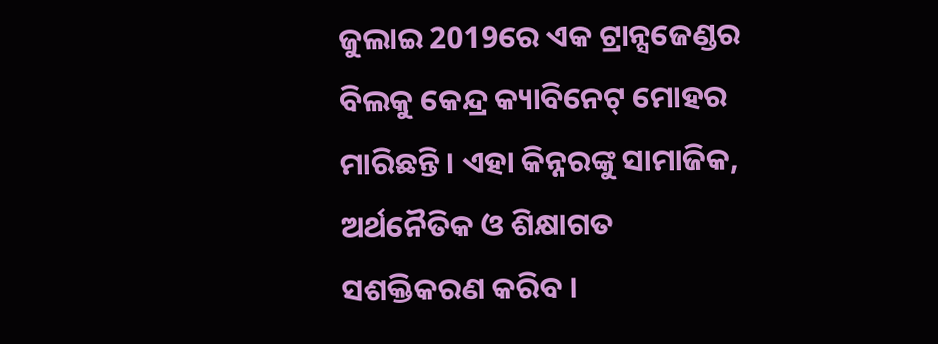ଜୁଲାଇ 2019ରେ ଏକ ଟ୍ରାନ୍ସଜେଣ୍ଡର ବିଲକୁ କେନ୍ଦ୍ର କ୍ୟାବିନେଟ୍ ମୋହର ମାରିଛନ୍ତି । ଏହା କିନ୍ନରଙ୍କୁ ସାମାଜିକ, ଅର୍ଥନୈତିକ ଓ ଶିକ୍ଷାଗତ ସଶକ୍ତିକରଣ କରିବ ।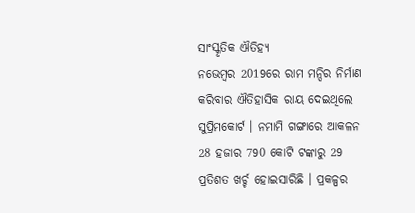ସାଂସ୍କୃତିକ ଐତିହ୍ୟ
ନଭେମ୍ବର 2019ରେ ରାମ ମନ୍ଦିର ନିର୍ମାଣ କରିବାର ଐତିହାସିକ ରାୟ ଦେଇଥିଲେ ସୁପ୍ରିମକୋର୍ଟ । ନମାମି ଗଙ୍ଗାରେ ଆକଳନ 28 ହଜାର 790 କୋଟି ଟଙ୍କାରୁ 29 ପ୍ରତିଶତ ଖର୍ଚ୍ଚ ହୋଇସାରିଛି । ପ୍ରକଳ୍ପର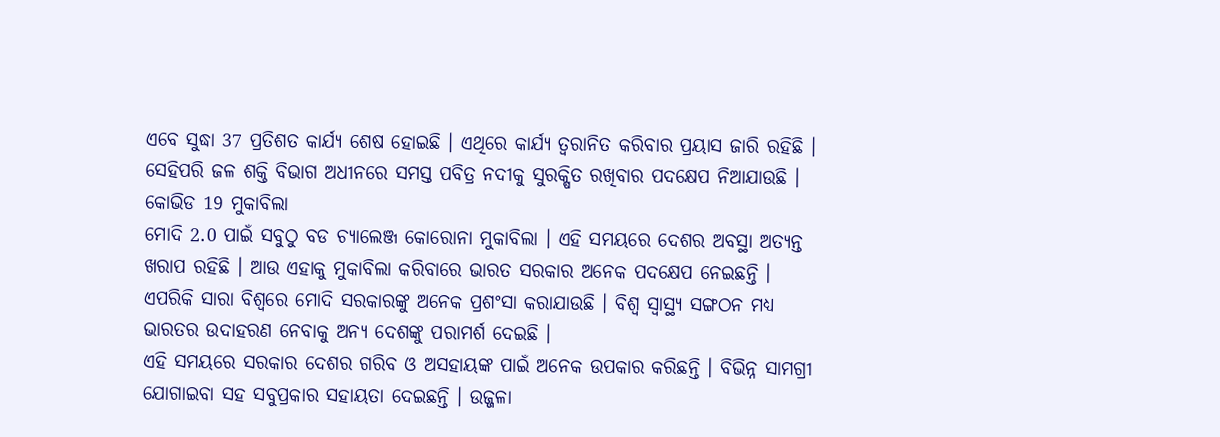ଏବେ ସୁଦ୍ଧା 37 ପ୍ରତିଶତ କାର୍ଯ୍ୟ ଶେଷ ହୋଇଛି । ଏଥିରେ କାର୍ଯ୍ୟ ତ୍ବରାନିତ କରିବାର ପ୍ରୟାସ ଜାରି ରହିଛି । ସେହିପରି ଜଳ ଶକ୍ତି ବିଭାଗ ଅଧୀନରେ ସମସ୍ତ ପବିତ୍ର ନଦୀକୁ ସୁରକ୍ଷିତ ରଖିବାର ପଦକ୍ଷେପ ନିଆଯାଉଛି ।
କୋଭିଡ 19 ମୁକାବିଲା
ମୋଦି 2.0 ପାଇଁ ସବୁଠୁ ବଡ ଚ୍ୟାଲେଞ୍ଜ କୋରୋନା ମୁକାବିଲା । ଏହି ସମୟରେ ଦେଶର ଅବସ୍ଥା ଅତ୍ୟନ୍ତ ଖରାପ ରହିଛି । ଆଉ ଏହାକୁ ମୁକାବିଲା କରିବାରେ ଭାରତ ସରକାର ଅନେକ ପଦକ୍ଷେପ ନେଇଛନ୍ତି । ଏପରିକି ସାରା ବିଶ୍ବରେ ମୋଦି ସରକାରଙ୍କୁ ଅନେକ ପ୍ରଶଂସା କରାଯାଉଛି । ବିଶ୍ବ ସ୍ବାସ୍ଥ୍ୟ ସଙ୍ଗଠନ ମଧ୍ୟ ଭାରତର ଉଦାହରଣ ନେବାକୁ ଅନ୍ୟ ଦେଶଙ୍କୁ ପରାମର୍ଶ ଦେଇଛି ।
ଏହି ସମୟରେ ସରକାର ଦେଶର ଗରିବ ଓ ଅସହାୟଙ୍କ ପାଇଁ ଅନେକ ଉପକାର କରିଛନ୍ତି । ବିଭିନ୍ନ ସାମଗ୍ରୀ ଯୋଗାଇବା ସହ ସବୁପ୍ରକାର ସହାୟତା ଦେଇଛନ୍ତି । ଉଜ୍ଜଳା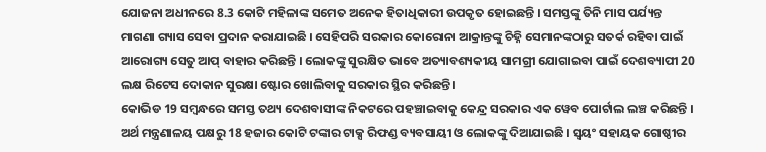ଯୋଜନା ଅଧୀନରେ 8.3 କୋଟି ମହିଳାଙ୍କ ସମେତ ଅନେକ ହିତାଧିକାରୀ ଉପକୃତ ହୋଇଛନ୍ତି । ସମସ୍ତଙ୍କୁ ତିନି ମାସ ପର୍ଯ୍ୟନ୍ତ ମାଗଣା ଗ୍ୟାସ ସେବା ପ୍ରଦାନ କରାଯାଇଛି । ସେହିପରି ସରକାର କୋରୋନା ଆକ୍ରାନ୍ତଙ୍କୁ ଚିହ୍ନି ସେମାନଙ୍କଠାରୁ ସତର୍କ ରହିବା ପାଇଁ ଆରୋଗ୍ୟ ସେତୁ ଆପ୍ ବାହାର କରିଛନ୍ତି । ଲୋକଙ୍କୁ ସୁରକ୍ଷିତ ଭାବେ ଅତ୍ୟାବଶ୍ୟକୀୟ ସାମଗ୍ରୀ ଯୋଗାଇବା ପାଇଁ ଦେଶବ୍ୟାପୀ 20 ଲକ୍ଷ ରିଟେସ ଦୋକାନ ସୁରକ୍ଷା ଷ୍ଟୋର ଖୋଲିବାକୁ ସରକାର ସ୍ଥିର କରିଛନ୍ତି ।
କୋଭିଡ 19 ସମ୍ବନ୍ଧରେ ସମସ୍ତ ତଥ୍ୟ ଦେଶବାସୀଙ୍କ ନିକଟରେ ପହଞ୍ଚାଇବାକୁ କେନ୍ଦ୍ର ସରକାର ଏକ ୱେବ ପୋର୍ଟାଲ ଲଞ୍ଚ କରିଛନ୍ତି । ଅର୍ଥ ମନ୍ତ୍ରଣାଳୟ ପକ୍ଷରୁ 18 ହଜାର କୋଟି ଟଙ୍କାର ଟାକ୍ସ ରିଫଣ୍ଡ ବ୍ୟବସାୟୀ ଓ ଲୋକଙ୍କୁ ଦିଆଯାଇଛି । ସ୍ବୟଂ ସହାୟକ ଗୋଷ୍ଠୀର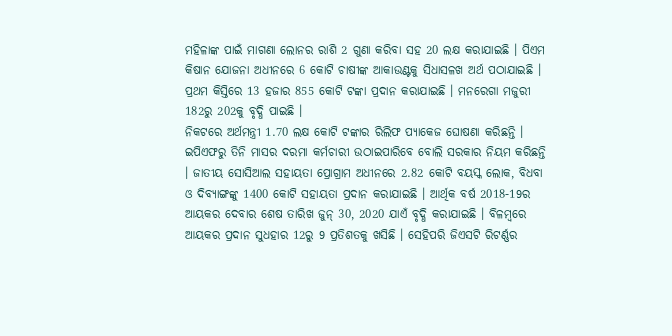ମହିଳାଙ୍କ ପାଇଁ ମାଗଣା ଲୋନର ରାଶି 2 ଗୁଣା କରିବା ସହ 20 ଲକ୍ଷ କରାଯାଇଛି । ପିଏମ କିଷାନ ଯୋଜନା ଅଧୀନରେ 6 କୋଟି ଚାଷୀଙ୍କ ଆକାଉଣ୍ଟକୁ ସିଧାସଳଖ ଅର୍ଥ ପଠାଯାଇଛି । ପ୍ରଥମ କିସ୍ତିରେ 13 ହଜାର 855 କୋଟି ଟଙ୍କା ପ୍ରଦାନ କରାଯାଇଛି । ମନରେଗା ମଜୁରୀ 182ରୁ 202କୁ ବୃଦ୍ଧି ପାଇଛି ।
ନିକଟରେ ଅର୍ଥମନ୍ତ୍ରୀ 1.70 ଲକ୍ଷ କୋଟି ଟଙ୍କାର ରିଲିଫ ପ୍ୟାକେଜ ଘୋଷଣା କରିଛନ୍ତି । ଇପିଏଫରୁ ତିନି ମାସର ଦରମା କର୍ମଚାରୀ ଉଠାଇପାରିବେ ବୋଲି ସରକାର ନିୟମ କରିଛନ୍ତି । ଜାତୀୟ ସୋସିଆଲ ସହାୟତା ପ୍ରୋଗ୍ରାମ ଅଧୀନରେ 2.82 କୋଟି ବୟସ୍କ ଲୋକ, ବିଧବା ଓ ଦିବ୍ୟାଙ୍ଗଙ୍କୁ 1400 କୋଟି ସହାୟତା ପ୍ରଦାନ କରାଯାଇଛି । ଆର୍ଥିକ ବର୍ଷ 2018-19ର ଆୟକର ଦେବାର ଶେଷ ତାରିଖ ଜୁନ୍ 30, 2020 ଯାଏଁ ବୃଦ୍ଧି କରାଯାଇଛି । ବିଳମ୍ବରେ ଆୟକର ପ୍ରଦାନ ସୁଧହାର 12ରୁ 9 ପ୍ରତିଶତକୁ ଖସିଛି । ସେହିପରି ଜିଏସଟି ରିଟର୍ଣ୍ଣର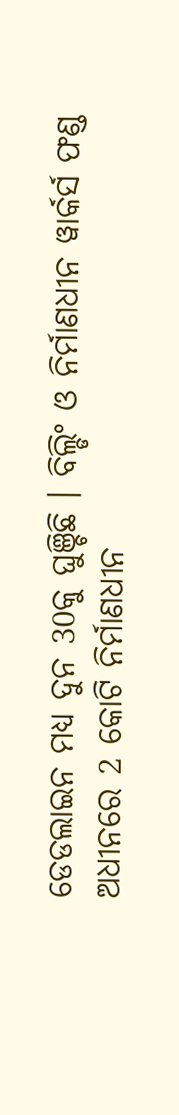ଡେଡଲାଇନ ମଧ୍ୟ ଦୁନ 30କୁ ଘୁଞ୍ଚିଛି । ବିଲ୍ଡିଂ ଓ ନିର୍ମାଣଧୀନ ୱାର୍କର୍ସ ଫଣ୍ଡ ଅଧୀନରେ 2 କୋଟି ନିର୍ମାଣଧୀନ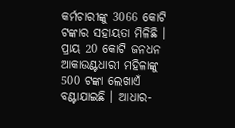କର୍ମଚାରୀଙ୍କୁ 3066 କୋଟି ଟଙ୍କାର ସହାୟତା ମିଳିଛି । ପ୍ରାୟ 20 କୋଟି ଜନଧନ ଆକାଉଣ୍ଟଧାରୀ ମହିଳାଙ୍କୁ 500 ଟଙ୍କା ଲେଖାଏଁ ବଣ୍ଟାଯାଇଛି । ଆଧାର-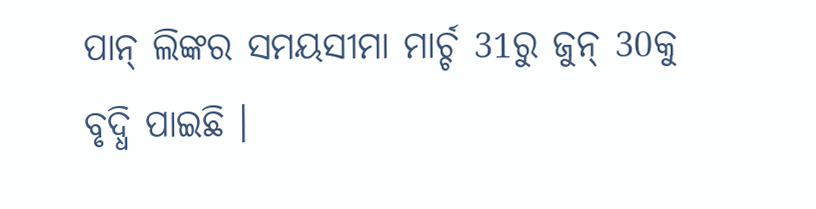ପାନ୍ ଲିଙ୍କର ସମୟସୀମା ମାର୍ଚ୍ଚ 31ରୁ ଜୁନ୍ 30କୁ ବୃଦ୍ଧି ପାଇଛି ।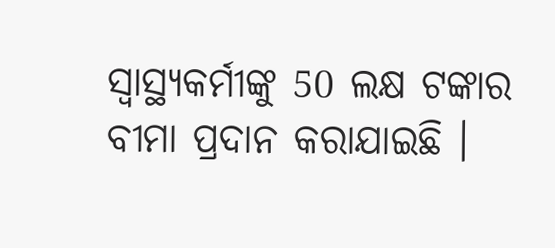ସ୍ବାସ୍ଥ୍ୟକର୍ମୀଙ୍କୁ 50 ଲକ୍ଷ ଟଙ୍କାର ବୀମା ପ୍ରଦାନ କରାଯାଇଛି ।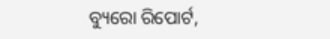ବ୍ୟୁରୋ ରିପୋର୍ଟ,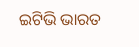ଇଟିଭି ଭାରତ